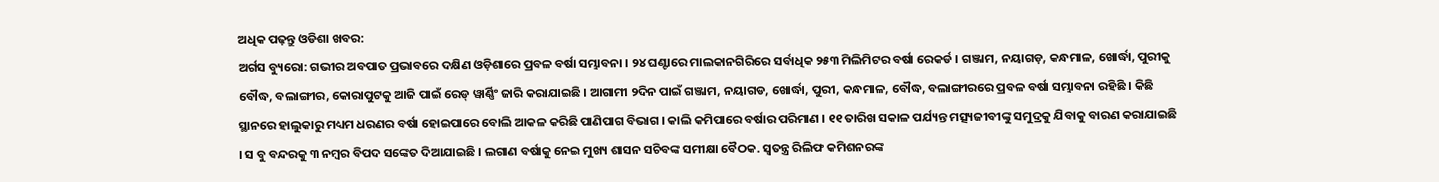ଅଧିକ ପଢ଼ନ୍ତୁ ଓଡିଶା ଖବର:
ଅର୍ଗସ ବ୍ୟୁରୋ: ଗଭୀର ଅବପାତ ପ୍ରଭାବରେ ଦକ୍ଷିଣ ଓଡ଼ିଶାରେ ପ୍ରବଳ ବର୍ଷା ସମ୍ଭାବନା । ୨୪ ଘଣ୍ଟାରେ ମାଲକାନଗିରିରେ ସର୍ବାଧିକ ୨୫୩ ମିଲିମିଟର ବର୍ଷା ରେକର୍ଡ । ଗଞ୍ଜାମ, ନୟାଗଡ଼, କନ୍ଧମାଳ, ଖୋର୍ଦ୍ଧା, ପୁରୀକୁ ବୌଦ୍ଧ, ବଲାଙ୍ଗୀର, କୋରାପୁଟକୁ ଆଜି ପାଇଁ ରେଡ୍ ୱାର୍ଣ୍ଣିଂ ଜାରି କରାଯାଇଛି । ଆଗାମୀ ୨ଦିନ ପାଇଁ ଗଞ୍ଜାମ, ନୟାଗଡ, ଖୋର୍ଦ୍ଧା, ପୁରୀ, କନ୍ଧମାଳ, ବୌଦ୍ଧ, ବଲାଙ୍ଗୀରରେ ପ୍ରବଳ ବର୍ଷା ସମ୍ଭାବନା ରହିଛି । କିଛି ସ୍ଥାନରେ ହାଲୁକାରୁ ମଧ୍ୟମ ଧରଣର ବର୍ଷା ହୋଇପାରେ ବୋଲି ଆକଳ କରିଛି ପାଣିପାଗ ବିଭାଗ । କାଲି କମିପାରେ ବର୍ଷାର ପରିମାଣ । ୧୧ ତାରିଖ ସକାଳ ପର୍ଯ୍ୟନ୍ତ ମତ୍ସ୍ୟଜୀବୀଙ୍କୁ ସମୁଦ୍ରକୁ ଯିବାକୁ ବାରଣ କରାଯାଇଛି । ସ ବୁ ବନ୍ଦରକୁ ୩ ନମ୍ବର ବିପଦ ସଙ୍କେତ ଦିଆଯାଇଛି । ଲଗାଣ ବର୍ଷାକୁ ନେଇ ମୁଖ୍ୟ ଶାସନ ସଚିବଙ୍କ ସମୀକ୍ଷା ବୈଠକ. ସ୍ବତନ୍ତ୍ର ରିଲିଫ କମିଶନରଙ୍କ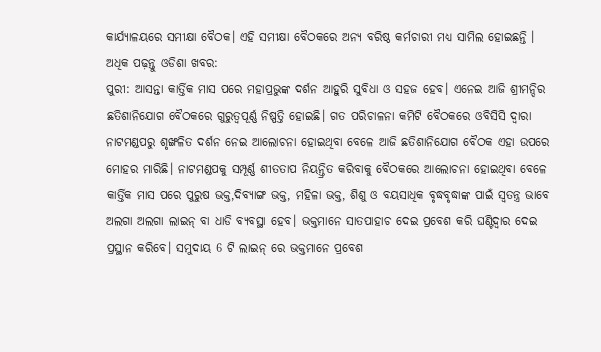କାର୍ଯ୍ୟାଳୟରେ ସମୀକ୍ଷା ବୈଠକ। ଏହି ସମୀକ୍ଷା ବୈଠକରେ ଅନ୍ୟ ବରିଷ୍ଠ କର୍ମଚାରୀ ମଧ୍ୟ ସାମିଲ ହୋଇଛନ୍ତି ।
ଅଧିକ ପଢ଼ନ୍ତୁ ଓଡିଶା ଖବର:
ପୁରୀ: ଆସନ୍ତା କାର୍ତ୍ତିକ ମାସ ପରେ ମହାପ୍ରଭୁଙ୍କ ଦର୍ଶନ ଆହୁରି ସୁବିଧା ଓ ସହଜ ହେବ। ଏନେଇ ଆଜି ଶ୍ରୀମନ୍ଦିର ଛତିଶାନିଯୋଗ ବୈଠକରେ ଗୁରୁତ୍ୱପୂର୍ଣ୍ଣ ନିଷ୍ପତ୍ତି ହୋଇଛି। ଗତ ପରିଚାଳନା କମିଟି ବୈଠକରେ ଓବିସିସି ଦ୍ୱାରା ନାଟମଣ୍ଡପରୁ ଶୃଙ୍ଖଳିତ ଦର୍ଶନ ନେଇ ଆଲୋଚନା ହୋଇଥିବା ବେଳେ ଆଜି ଛତିଶାନିଯୋଗ ବୈଠକ ଏହା ଉପରେ ମୋହର ମାରିଛି। ନାଟମଣ୍ଡପକୁ ସମ୍ପୂର୍ଣ୍ଣ ଶୀତତାପ ନିୟନ୍ତ୍ରିତ କରିବାକୁ ବୈଠକରେ ଆଲୋଚନା ହୋଇଥିବା ବେଳେ କାର୍ତ୍ତିକ ମାସ ପରେ ପୁରୁଷ ଭକ୍ତ,ଦିବ୍ୟାଙ୍ଗ ଭକ୍ତ, ମହିଳା ଭକ୍ତ, ଶିଶୁ ଓ ବୟସାଧିକ ବୃଦ୍ଧବୃଦ୍ଧାଙ୍କ ପାଇଁ ସ୍ୱତନ୍ତ୍ର ଭାବେ ଅଲଗା ଅଲଗା ଲାଇନ୍ ବା ଧାଡି ବ୍ୟବସ୍ଥା ହେବ। ଭକ୍ତମାନେ ସାତପାହାଚ ଦେଇ ପ୍ରବେଶ କରି ଘଣ୍ଟିଦ୍ୱାର ଦେଇ ପ୍ରସ୍ଥାନ କରିବେ। ସମୁଦାୟ 6 ଟି ଲାଇନ୍ ରେ ଭକ୍ତମାନେ ପ୍ରବେଶ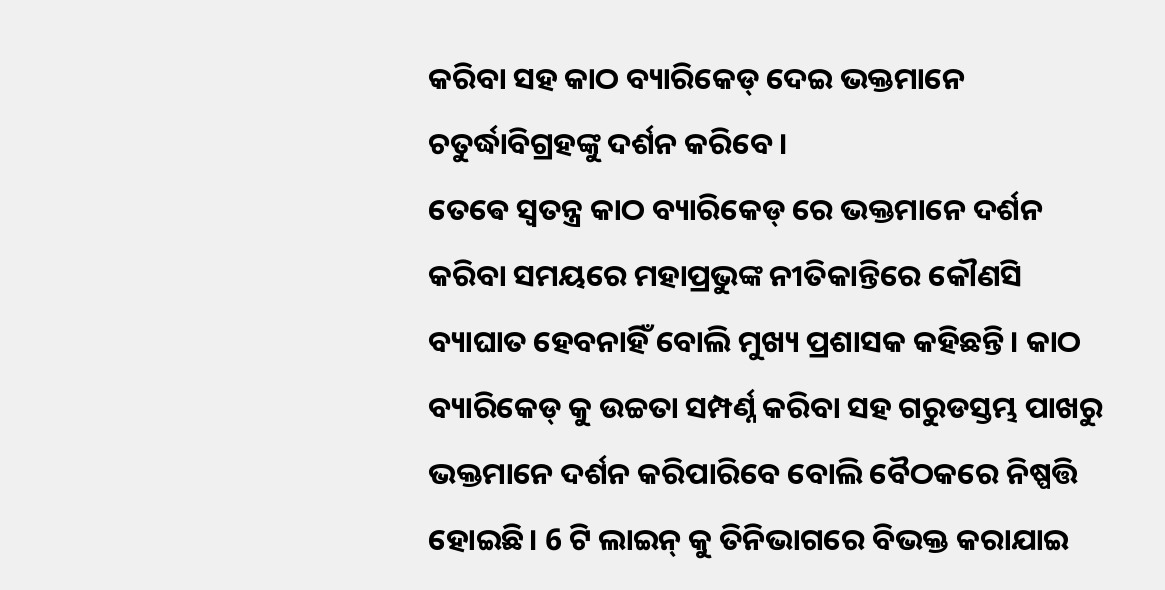କରିବା ସହ କାଠ ବ୍ୟାରିକେଡ୍ ଦେଇ ଭକ୍ତମାନେ ଚତୁର୍ଦ୍ଧାବିଗ୍ରହଙ୍କୁ ଦର୍ଶନ କରିବେ।
ତେଵେ ସ୍ୱତନ୍ତ୍ର କାଠ ବ୍ୟାରିକେଡ୍ ରେ ଭକ୍ତମାନେ ଦର୍ଶନ କରିବା ସମୟରେ ମହାପ୍ରଭୁଙ୍କ ନୀତିକାନ୍ତିରେ କୌଣସି ବ୍ୟାଘାତ ହେବନାହିଁ ବୋଲି ମୁଖ୍ୟ ପ୍ରଶାସକ କହିଛନ୍ତି। କାଠ ବ୍ୟାରିକେଡ୍ କୁ ଉଚ୍ଚତା ସମ୍ପର୍ଣ୍ନ କରିବା ସହ ଗରୁଡସ୍ତମ୍ଭ ପାଖରୁ ଭକ୍ତମାନେ ଦର୍ଶନ କରିପାରିବେ ବୋଲି ବୈଠକରେ ନିଷ୍ପତ୍ତି ହୋଇଛି। 6 ଟି ଲାଇନ୍ କୁ ତିନିଭାଗରେ ବିଭକ୍ତ କରାଯାଇ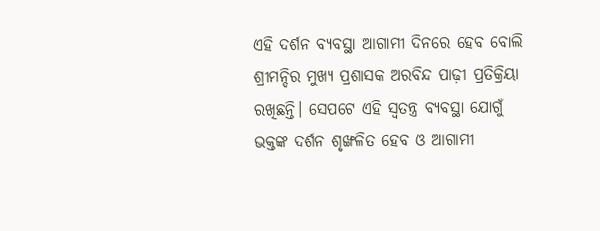ଏହି ଦର୍ଶନ ବ୍ୟବସ୍ଥା ଆଗାମୀ ଦିନରେ ହେବ ବୋଲି ଶ୍ରୀମନ୍ଦିର ମୁଖ୍ୟ ପ୍ରଶାସକ ଅରବିନ୍ଦ ପାଢ଼ୀ ପ୍ରତିକ୍ରିୟା ରଖିଛନ୍ତି। ସେପଟେ ଏହି ସ୍ୱତନ୍ତ୍ର ବ୍ୟବସ୍ଥା ଯୋଗୁଁ ଭକ୍ତଙ୍କ ଦର୍ଶନ ଶୃଙ୍ଖଳିତ ହେବ ଓ ଆଗାମୀ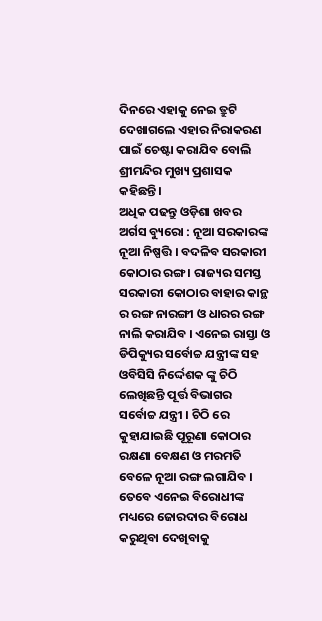ଦିନରେ ଏହାକୁ ନେଇ ତ୍ରୁଟି ଦେଖାଗଲେ ଏହାର ନିରାକରଣ ପାଇଁ ଚେଷ୍ଟା କରାଯିବ ବୋଲି ଶ୍ରୀମନ୍ଦିର ମୁଖ୍ୟ ପ୍ରଶାସକ କହିଛନ୍ତି।
ଅଧିକ ପଢନ୍ତୁ ଓଡ଼ିଶା ଖବର
ଅର୍ଗସ ବ୍ୟୁରୋ : ନୂଆ ସରକାରଙ୍କ ନୂଆ ନିଷ୍ପତ୍ତି । ବଦଳିବ ସରକାରୀ କୋଠାର ରଙ୍ଗ । ରାଜ୍ୟର ସମସ୍ତ ସରକାରୀ କୋଠାର ବାହାର କାନ୍ଥ ର ରଙ୍ଗ ନାରଙ୍ଗୀ ଓ ଧାରର ରଙ୍ଗ ନାଲି କରାଯିବ । ଏନେଇ ରାସ୍ତା ଓ ଡିପିକ୍ୟୁର ସର୍ବୋଚ୍ଚ ଯନ୍ତ୍ରୀଙ୍କ ସହ ଓବିସିସି ନିର୍ଦ୍ଦେଶକ ଙ୍କୁ ଚିଠି ଲେଖିଛନ୍ତି ପୂର୍ତ୍ତ ବିଭାଗର ସର୍ବୋଚ୍ଚ ଯନ୍ତ୍ରୀ । ଚିଠି ରେ କୁହାଯାଇଛି ପୂରୂଣା କୋଠାର ରକ୍ଷଣା ବେକ୍ଷଣ ଓ ମରମତି ବେଳେ ନୂଆ ରଙ୍ଗ ଲଗାଯିବ । ତେବେ ଏନେଇ ବିରୋଧୀଙ୍କ ମଧ୍ୟରେ ଜୋରଦାର ବିରୋଧ କରୁଥିବା ଦେଖିବାକୁ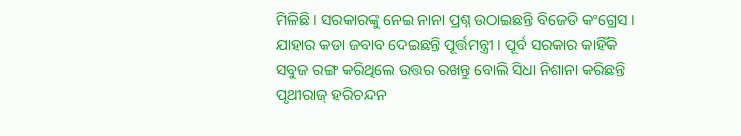ମିଳିଛି । ସରକାରଙ୍କୁ ନେଇ ନାନା ପ୍ରଶ୍ନ ଉଠାଇଛନ୍ତି ବିଜେଡି କଂଗ୍ରେସ । ଯାହାର କଡା ଜବାବ ଦେଇଛନ୍ତି ପୂର୍ତ୍ତମନ୍ତ୍ରୀ । ପୂର୍ବ ସରକାର କାହିଁକି ସବୁଜ ରଙ୍ଗ କରିଥିଲେ ଉତ୍ତର ରଖନ୍ତୁ ବୋଲି ସିଧା ନିଶାନା କରିଛନ୍ତି ପୃଥୀରାଜ୍ ହରିଚନ୍ଦନ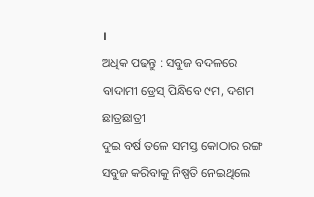।
ଅଧିକ ପଢନ୍ତୁ : ସବୁଜ ବଦଳରେ ବାଦାମୀ ଡ୍ରେସ୍ ପିନ୍ଧିବେ ୯ମ, ଦଶମ ଛାତ୍ରଛାତ୍ରୀ
ଦୁଇ ବର୍ଷ ତଳେ ସମସ୍ତ କୋଠାର ରଙ୍ଗ ସବୁଜ କରିବାକୁ ନିଷ୍ପତି ନେଇଥିଲେ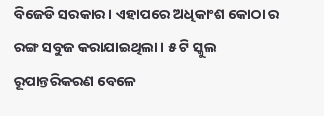ବିଜେଡି ସରକାର । ଏହାପରେ ଅଧିକାଂଶ କୋଠା ର ରଙ୍ଗ ସବୁଜ କରାଯାଇଥିଲା । ୫ ଟି ସ୍କୁଲ ରୂପାନ୍ତରିକରଣ ବେଳେ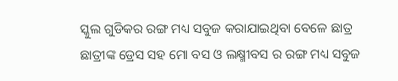ସ୍କୁଲ ଗୁଡିକର ରଙ୍ଗ ମଧ୍ୟ ସବୁଜ କରାଯାଇଥିବା ବେଳେ ଛାତ୍ର ଛାତ୍ରୀଙ୍କ ଡ୍ରେସ ସହ ମୋ ବସ ଓ ଲକ୍ଷ୍ମୀବସ ର ରଙ୍ଗ ମଧ୍ୟ ସବୁଜ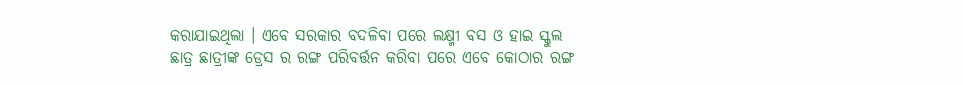କରାଯାଇଥିଲା । ଏବେ ସରକାର ବଦଳିବା ପରେ ଲକ୍ଷ୍ମୀ ବସ ଓ ହାଇ ସ୍କୁଲ ଛାତ୍ର ଛାତ୍ରୀଙ୍କ ଡ୍ରେସ ର ରଙ୍ଗ ପରିବର୍ତ୍ତନ କରିବା ପରେ ଏବେ କୋଠାର ରଙ୍ଗ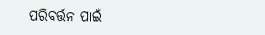ପରିବର୍ତ୍ତନ ପାଇଁ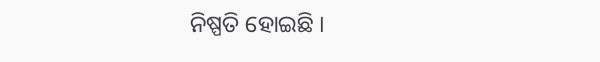ନିଷ୍ପତି ହୋଇଛି ।